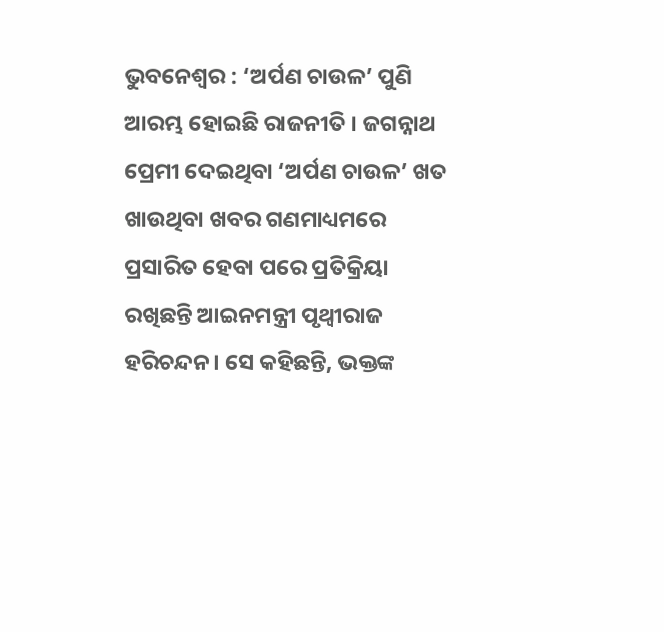ଭୁବନେଶ୍ବର : ‘ଅର୍ପଣ ଚାଉଳ’ ପୁଣି ଆରମ୍ଭ ହୋଇଛି ରାଜନୀତି । ଜଗନ୍ନାଥ ପ୍ରେମୀ ଦେଇଥିବା ‘ଅର୍ପଣ ଚାଉଳ’ ଖତ ଖାଉଥିବା ଖବର ଗଣମାଧ୍ୟମରେ ପ୍ରସାରିତ ହେବା ପରେ ପ୍ରତିକ୍ରିୟା ରଖିଛନ୍ତି ଆଇନମନ୍ତ୍ରୀ ପୃଥ୍ୱୀରାଜ ହରିଚନ୍ଦନ। ସେ କହିଛନ୍ତି, ଭକ୍ତଙ୍କ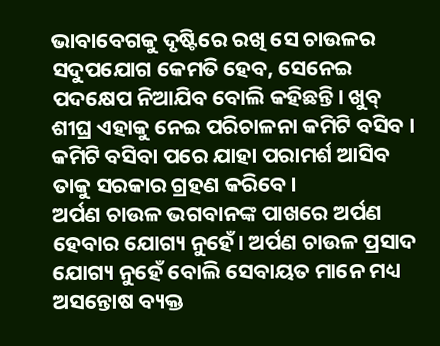ଭାବାବେଗକୁ ଦୃଷ୍ଟିରେ ରଖି ସେ ଚାଉଳର ସଦୁପଯୋଗ କେମତି ହେବ, ସେନେଇ ପଦକ୍ଷେପ ନିଆଯିବ ବୋଲି କହିଛନ୍ତି। ଖୁବ୍ ଶୀଘ୍ର ଏହାକୁ ନେଇ ପରିଚାଳନା କମିଟି ବସିବ । କମିଟି ବସିବା ପରେ ଯାହା ପରାମର୍ଶ ଆସିବ ତାକୁ ସରକାର ଗ୍ରହଣ କରିବେ।
ଅର୍ପଣ ଚାଉଳ ଭଗବାନଙ୍କ ପାଖରେ ଅର୍ପଣ ହେବାର ଯୋଗ୍ୟ ନୁହେଁ। ଅର୍ପଣ ଚାଉଳ ପ୍ରସାଦ ଯୋଗ୍ୟ ନୁହେଁ ବୋଲି ସେବାୟତ ମାନେ ମଧ୍ୟ ଅସନ୍ତୋଷ ବ୍ୟକ୍ତ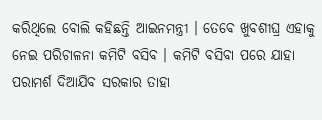କରିଥିଲେ ବୋଲି କହିଛନ୍ତି ଆଇନମନ୍ତ୍ରୀ । ତେବେ ଖୁବଶୀଘ୍ର ଏହାକୁ ନେଇ ପରିଚାଳନା କମିଟି ବସିବ । କମିଟି ବସିବା ପରେ ଯାହା ପରାମର୍ଶ ଦିଆଯିବ ସରକାର ତାହା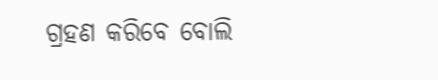ଗ୍ରହଣ କରିବେ ବୋଲି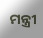ମନ୍ତ୍ରୀ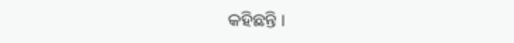କହିଛନ୍ତି ।